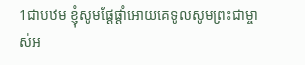1ជាបឋម ខ្ញុំសូមផ្ដែផ្ដាំអោយគេទូលសូមព្រះជាម្ចាស់អ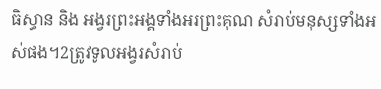ធិស្ធាន និង អង្វរព្រះអង្គទាំងអរព្រះគុណ សំរាប់មនុស្សទាំងអស់ផង។2ត្រូវទូលអង្វរសំរាប់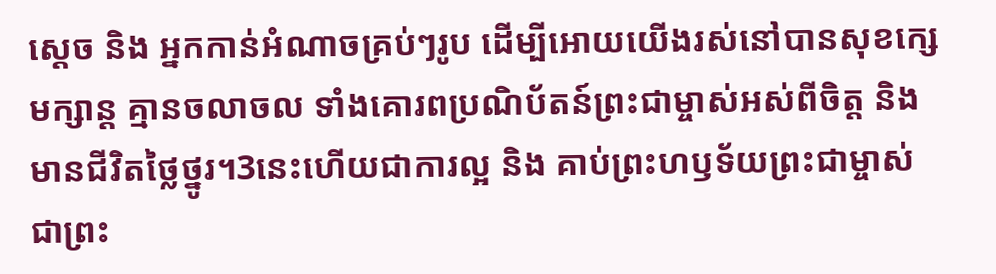ស្ដេច និង អ្នកកាន់អំណាចគ្រប់ៗរូប ដើម្បីអោយយើងរស់នៅបានសុខក្សេមក្សាន្ដ គ្មានចលាចល ទាំងគោរពប្រណិប័តន៍ព្រះជាម្ចាស់អស់ពីចិត្ដ និង មានជីវិតថ្លៃថ្នូរ។3នេះហើយជាការល្អ និង គាប់ព្រះហឫទ័យព្រះជាម្ចាស់ ជាព្រះ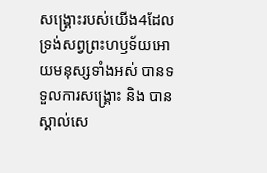សង្គ្រោះរបស់យើង4ដែលទ្រង់សព្វព្រះហឫទ័យអោយមនុស្សទាំងអស់ បានទទួលការសង្គ្រោះ និង បានស្គាល់សេ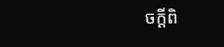ចក្ដីពិ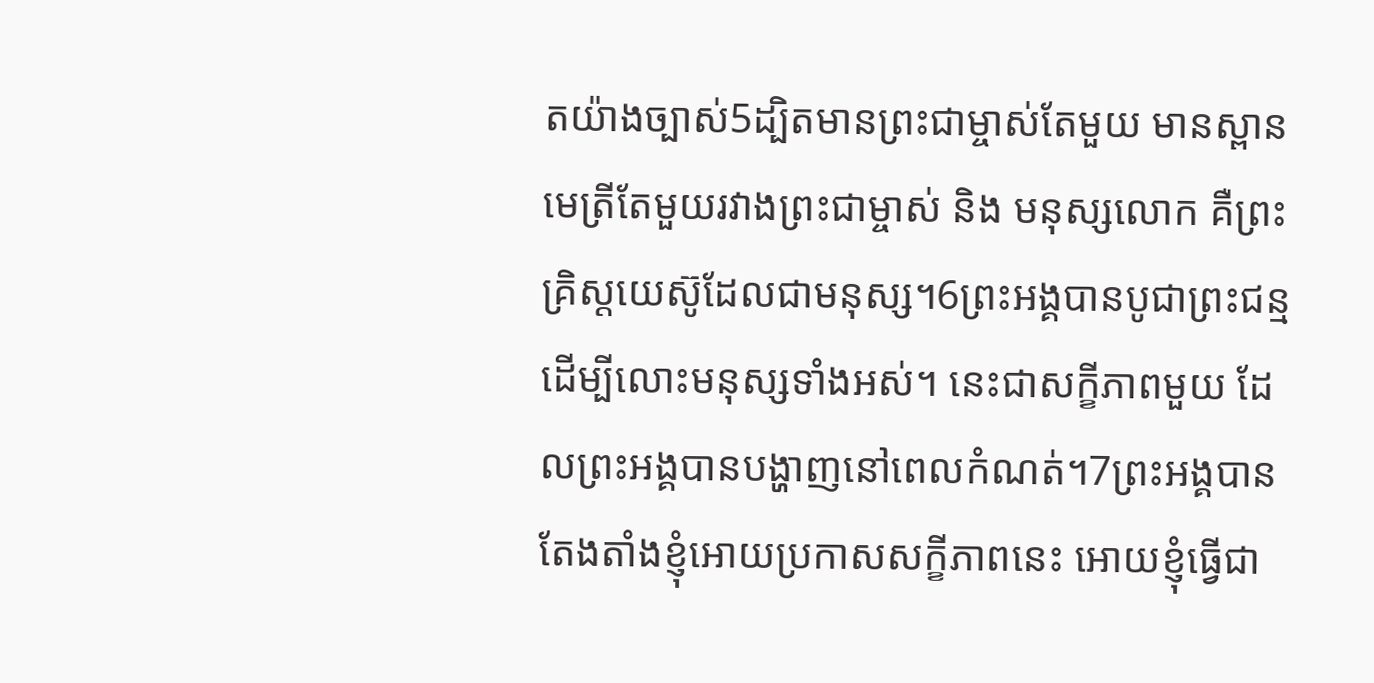តយ៉ាងច្បាស់5ដ្បិតមានព្រះជាម្ចាស់តែមួយ មានស្ពានមេត្រីតែមួយរវាងព្រះជាម្ចាស់ និង មនុស្សលោក គឺព្រះគ្រិស្ដយេស៊ូដែលជាមនុស្ស។6ព្រះអង្គបានបូជាព្រះជន្ម ដើម្បីលោះមនុស្សទាំងអស់។ នេះជាសក្ខីភាពមួយ ដែលព្រះអង្គបានបង្ហាញនៅពេលកំណត់។7ព្រះអង្គបានតែងតាំងខ្ញុំអោយប្រកាសសក្ខីភាពនេះ អោយខ្ញុំធ្វើជា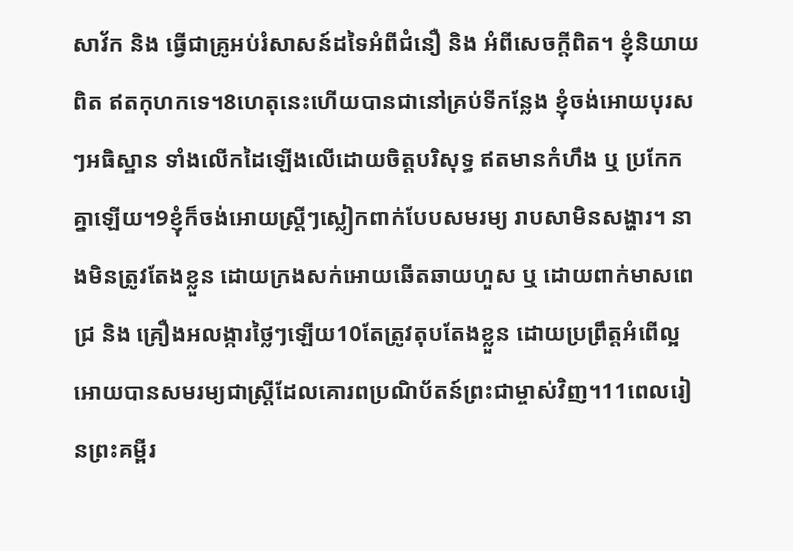សាវ័ក និង ធ្វើជាគ្រូអប់រំសាសន៍ដទៃអំពីជំនឿ និង អំពីសេចក្ដីពិត។ ខ្ញុំនិយាយពិត ឥតកុហកទេ។8ហេតុនេះហើយបានជានៅគ្រប់ទីកន្លែង ខ្ញុំចង់អោយបុរសៗអធិស្ឋាន ទាំងលើកដៃឡើងលើដោយចិត្ដបរិសុទ្ធ ឥតមានកំហឹង ឬ ប្រកែកគ្នាឡើយ។9ខ្ញុំក៏ចង់អោយស្រ្តីៗស្លៀកពាក់បែបសមរម្យ រាបសាមិនសង្ហារ។ នាងមិនត្រូវតែងខ្លួន ដោយក្រងសក់អោយឆើតឆាយហួស ឬ ដោយពាក់មាសពេជ្រ និង គ្រឿងអលង្ការថ្លៃៗឡើយ10តែត្រូវតុបតែងខ្លួន ដោយប្រព្រឹត្ដអំពើល្អ អោយបានសមរម្យជាស្ដ្រីដែលគោរពប្រណិប័តន៍ព្រះជាម្ចាស់វិញ។11ពេលរៀនព្រះគម្ពីរ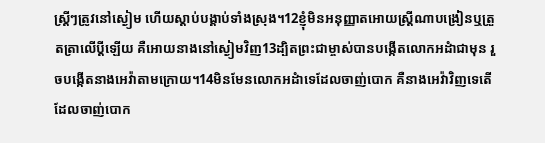ស្ដ្រីៗត្រូវនៅស្ងៀម ហើយស្ដាប់បង្គាប់ទាំងស្រុង។12ខ្ញុំមិនអនុញ្ញាតអោយស្ដ្រីណាបង្រៀនឬត្រួតត្រាលើប្ដីឡើយ គឺអោយនាងនៅស្ងៀមវិញ13ដ្បិតព្រះជាម្ចាស់បានបង្កើតលោកអដំាជាមុន រួចបង្កើតនាងអេវ៉ាតាមក្រោយ។14មិនមែនលោកអដំាទេដែលចាញ់បោក គឺនាងអេវ៉ាវិញទេតើ ដែលចាញ់បោក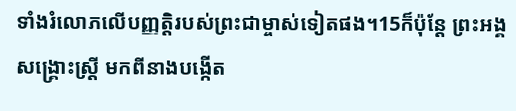ទាំងរំលោភលើបញ្ញត្ដិរបស់ព្រះជាម្ចាស់ទៀតផង។15ក៏ប៉ុន្ដែ ព្រះអង្គសង្គ្រោះស្ដ្រី មកពីនាងបង្កើត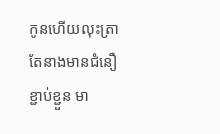កូនហើយលុះត្រាតែនាងមានជំនឿខ្ជាប់ខ្ជួន មា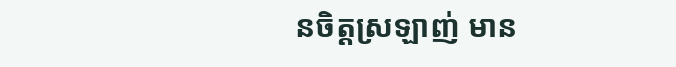នចិត្ដស្រឡាញ់ មាន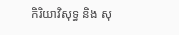កិរិយាវិសុទ្ធ និង សុ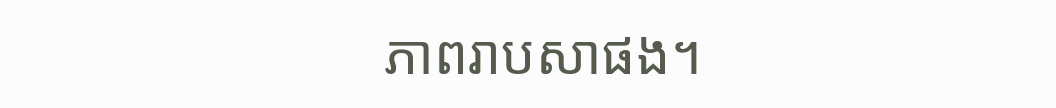ភាពរាបសាផង។